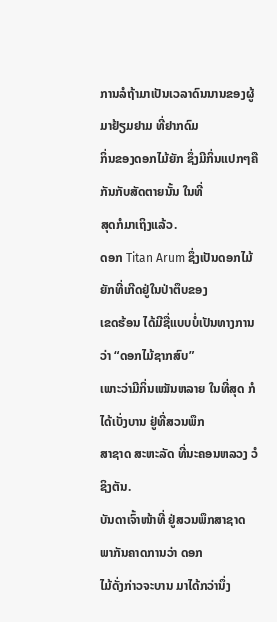ການລໍຖ້າມາເປັນເວລາດົນນານຂອງຜູ້ມາຢ້ຽມຢາມ ທີ່ຢາກດົມ
ກິ່ນຂອງດອກໄມ້ຍັກ ຊຶ່ງມີກິ່ນແປກໆຄືກັນກັບສັດຕາຍນັ້ນ ໃນທີ່
ສຸດກໍມາເຖິງແລ້ວ.
ດອກ Titan Arum ຊຶ່ງເປັນດອກໄມ້ຍັກທີ່ເກີດຢູ່ໃນປ່າຕຶບຂອງ
ເຂດຮ້ອນ ໄດ້ມີຊື່ແບບບໍ່ເປັນທາງການວ່າ “ດອກໄມ້ຊາກສົບ”
ເພາະວ່າມີກິ່ນເໝັນຫລາຍ ໃນທີ່ສຸດ ກໍໄດ້ເບັ່ງບານ ຢູ່ທີ່ສວນພຶກ
ສາຊາດ ສະຫະລັດ ທີ່ນະຄອນຫລວງ ວໍຊິງຕັນ.
ບັນດາເຈົ້າໜ້າທີ່ ຢູ່ສວນພຶກສາຊາດ ພາກັນຄາດການວ່າ ດອກ
ໄມ້ດັ່ງກ່າວຈະບານ ມາໄດ້ກວ່ານຶ່ງ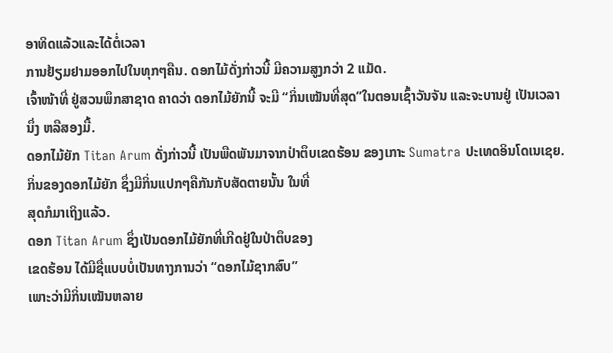ອາທິດແລ້ວແລະໄດ້ຕໍ່ເວລາ
ການຢ້ຽມຢາມອອກໄປໃນທຸກໆຄືນ. ດອກໄມ້ດັ່ງກ່າວນີ້ ມີຄວາມສູງກວ່າ 2 ແມັດ.
ເຈົ້າໜ້າທີ່ ຢູ່ສວນພຶກສາຊາດ ຄາດວ່າ ດອກໄມ້ຍັກນີ້ ຈະມີ “ກິ່ນເໝັນທີ່ສຸດ”ໃນຕອນເຊົ້າວັນຈັນ ແລະຈະບານຢູ່ ເປັນເວລານຶ່ງ ຫລືສອງມື້.
ດອກໄມ້ຍັກ Titan Arum ດັ່ງກ່າວນີ້ ເປັນພືດພັນມາຈາກປ່າຕຶບເຂດຮ້ອນ ຂອງເກາະ Sumatra ປະເທດອິນໂດເນເຊຍ.
ກິ່ນຂອງດອກໄມ້ຍັກ ຊຶ່ງມີກິ່ນແປກໆຄືກັນກັບສັດຕາຍນັ້ນ ໃນທີ່
ສຸດກໍມາເຖິງແລ້ວ.
ດອກ Titan Arum ຊຶ່ງເປັນດອກໄມ້ຍັກທີ່ເກີດຢູ່ໃນປ່າຕຶບຂອງ
ເຂດຮ້ອນ ໄດ້ມີຊື່ແບບບໍ່ເປັນທາງການວ່າ “ດອກໄມ້ຊາກສົບ”
ເພາະວ່າມີກິ່ນເໝັນຫລາຍ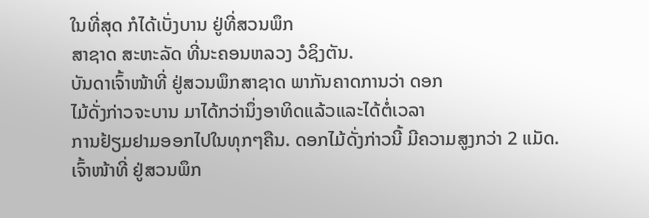ໃນທີ່ສຸດ ກໍໄດ້ເບັ່ງບານ ຢູ່ທີ່ສວນພຶກ
ສາຊາດ ສະຫະລັດ ທີ່ນະຄອນຫລວງ ວໍຊິງຕັນ.
ບັນດາເຈົ້າໜ້າທີ່ ຢູ່ສວນພຶກສາຊາດ ພາກັນຄາດການວ່າ ດອກ
ໄມ້ດັ່ງກ່າວຈະບານ ມາໄດ້ກວ່ານຶ່ງອາທິດແລ້ວແລະໄດ້ຕໍ່ເວລາ
ການຢ້ຽມຢາມອອກໄປໃນທຸກໆຄືນ. ດອກໄມ້ດັ່ງກ່າວນີ້ ມີຄວາມສູງກວ່າ 2 ແມັດ.
ເຈົ້າໜ້າທີ່ ຢູ່ສວນພຶກ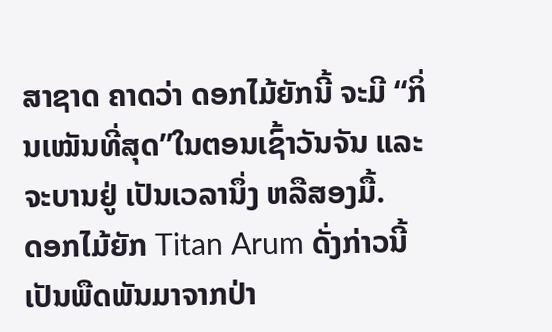ສາຊາດ ຄາດວ່າ ດອກໄມ້ຍັກນີ້ ຈະມີ “ກິ່ນເໝັນທີ່ສຸດ”ໃນຕອນເຊົ້າວັນຈັນ ແລະຈະບານຢູ່ ເປັນເວລານຶ່ງ ຫລືສອງມື້.
ດອກໄມ້ຍັກ Titan Arum ດັ່ງກ່າວນີ້ ເປັນພືດພັນມາຈາກປ່າ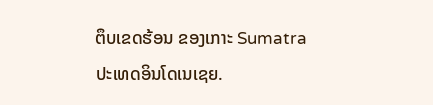ຕຶບເຂດຮ້ອນ ຂອງເກາະ Sumatra ປະເທດອິນໂດເນເຊຍ.